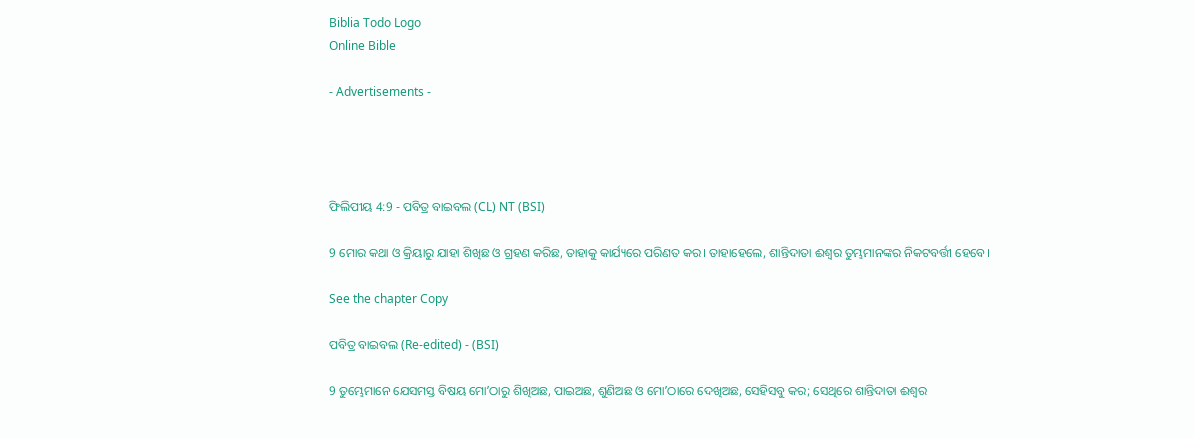Biblia Todo Logo
Online Bible

- Advertisements -




ଫିଲିପୀୟ 4:9 - ପବିତ୍ର ବାଇବଲ (CL) NT (BSI)

9 ମୋର କଥା ଓ କ୍ରିୟାରୁ ଯାହା ଶିଖିଛ ଓ ଗ୍ରହଣ କରିଛ, ତାହାକୁ କାର୍ଯ୍ୟରେ ପରିଣତ କର। ତାହାହେଲେ, ଶାନ୍ତିଦାତା ଈଶ୍ୱର ତୁମ୍ଭମାନଙ୍କର ନିକଟବର୍ତ୍ତୀ ହେବେ।

See the chapter Copy

ପବିତ୍ର ବାଇବଲ (Re-edited) - (BSI)

9 ତୁମ୍ଭେମାନେ ଯେସମସ୍ତ ବିଷୟ ମୋʼଠାରୁ ଶିଖିଅଛ, ପାଇଅଛ, ଶୁଣିଅଛ ଓ ମୋʼଠାରେ ଦେଖିଅଛ, ସେହିସବୁ କର; ସେଥିରେ ଶାନ୍ତିଦାତା ଈଶ୍ଵର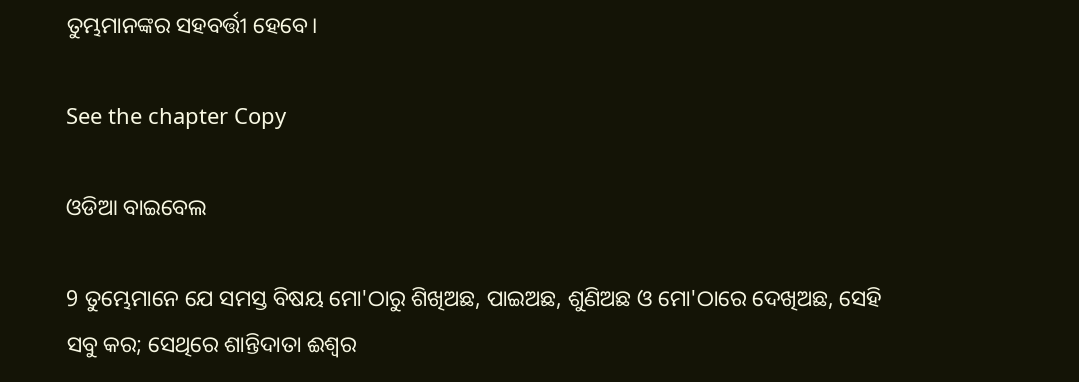ତୁମ୍ଭମାନଙ୍କର ସହବର୍ତ୍ତୀ ହେବେ।

See the chapter Copy

ଓଡିଆ ବାଇବେଲ

9 ତୁମ୍ଭେମାନେ ଯେ ସମସ୍ତ ବିଷୟ ମୋ'ଠାରୁ ଶିଖିଅଛ, ପାଇଅଛ, ଶୁଣିଅଛ ଓ ମୋ'ଠାରେ ଦେଖିଅଛ, ସେହି ସବୁ କର; ସେଥିରେ ଶାନ୍ତିଦାତା ଈଶ୍ୱର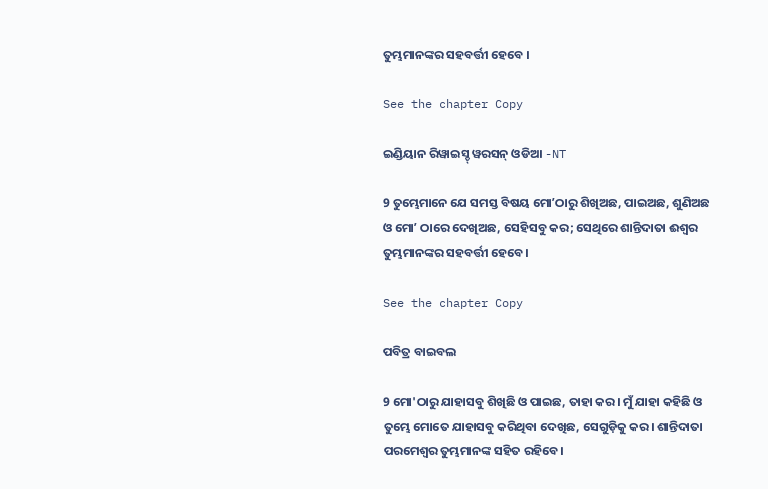ତୁମ୍ଭମାନଙ୍କର ସହବର୍ତ୍ତୀ ହେବେ ।

See the chapter Copy

ଇଣ୍ଡିୟାନ ରିୱାଇସ୍ଡ୍ ୱରସନ୍ ଓଡିଆ -NT

9 ତୁମ୍ଭେମାନେ ଯେ ସମସ୍ତ ବିଷୟ ମୋʼଠାରୁ ଶିଖିଅଛ, ପାଇଅଛ, ଶୁଣିଅଛ ଓ ମୋʼ ଠାରେ ଦେଖିଅଛ, ସେହିସବୁ କର; ସେଥିରେ ଶାନ୍ତିଦାତା ଈଶ୍ବର ତୁମ୍ଭମାନଙ୍କର ସହବର୍ତ୍ତୀ ହେବେ।

See the chapter Copy

ପବିତ୍ର ବାଇବଲ

9 ମୋ'ଠାରୁ ଯାହାସବୁ ଶିଖିଛି ଓ ପାଇଛ, ତାହା କର। ମୁଁ ଯାହା କହିଛି ଓ ତୁମ୍ଭେ ମୋତେ ଯାହାସବୁ କରିଥିବା ଦେଖିଛ, ସେଗୁଡ଼ିକୁ କର। ଶାନ୍ତିଦାତା ପରମେଶ୍ୱର ତୁମ୍ଭମାନଙ୍କ ସହିତ ରହିବେ।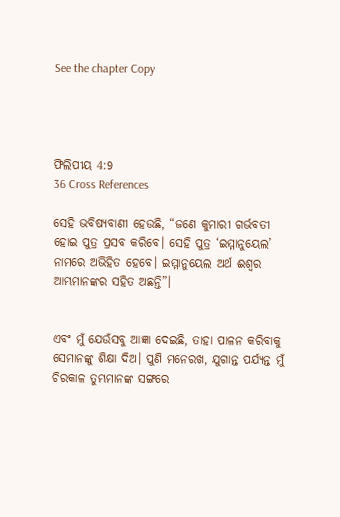See the chapter Copy




ଫିଲିପୀୟ 4:9
36 Cross References

ସେହି ଭବିଷ୍ୟବାଣୀ ହେଉଛି, “ଜଣେ କୁମାରୀ ଗର୍ଭବତୀ ହୋଇ ପୁତ୍ର ପ୍ରସବ କରିବେ। ସେହି ପୁତ୍ର ‘ଇମ୍ମାନୁୟେଲ’ ନାମରେ ଅଭିହିତ ହେବେ। ଇମ୍ମାନୁୟେଲ ଅର୍ଥ ଈଶ୍ୱର ଆମ୍ଭମାନଙ୍କର ସହିତ ଅଛନ୍ତି”।


ଏବଂ ମୁଁ ଯେଉଁସବୁ ଆଜ୍ଞା ଦେଇଛି, ତାହା ପାଳନ କରିବାକୁ ସେମାନଙ୍କୁ ଶିକ୍ଷା ଦିଅ। ପୁଣି ମନେରଖ, ଯୁଗାନ୍ତ ପର୍ଯ୍ୟନ୍ତ ମୁଁ ଚିରକାଳ ତୁମ୍ଭମାନଙ୍କ ସଙ୍ଗରେ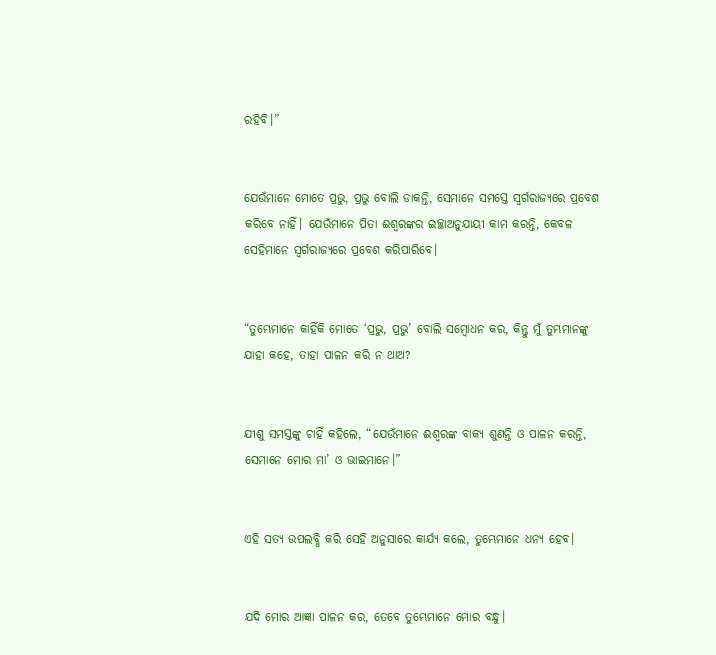ରହିବି।”


ଯେଉଁମାନେ ମୋତେ ପ୍ରଭୁ, ପ୍ରଭୁ ବୋଲି ଡାକନ୍ତି, ସେମାନେ ସମସ୍ତେ ସ୍ୱର୍ଗରାଜ୍ୟରେ ପ୍ରବେଶ କରିବେ ନାହିଁ। ଯେଉଁମାନେ ପିତା ଈଶ୍ୱରଙ୍କର ଇଚ୍ଛାଅନୁଯାୟୀ କାମ କରନ୍ତି, କେବଳ ସେହିମାନେ ସ୍ୱର୍ଗରାଜ୍ୟରେ ପ୍ରବେଶ କରିପାରିବେ।


“ତୁମ୍ଭେମାନେ କାହିଁକି ମୋତେ ‘ପ୍ରଭୁ, ପ୍ରଭୁ’ ବୋଲି ସମ୍ବୋଧନ କର, କିନ୍ତୁ ମୁଁ ତୁମ୍ଭମାନଙ୍କୁ ଯାହା କହେ, ତାହା ପାଳନ କରି ନ ଥାଅ?


ଯୀଶୁ ସମସ୍ତଙ୍କୁ ଚାହିଁ କହିଲେ, “ଯେଉଁମାନେ ଈଶ୍ୱରଙ୍କ ବାକ୍ୟ ଶୁଣନ୍ତି ଓ ପାଳନ କରନ୍ତି, ସେମାନେ ମୋର ମା’ ଓ ଭାଇମାନେ।”


ଏହି ସତ୍ୟ ଉପଲବ୍ଧି କରି ସେହି ଅନୁସାରେ କାର୍ଯ୍ୟ କଲେ, ତୁମ୍ଭେମାନେ ଧନ୍ୟ ହେବ।


ଯଦି ମୋର ଆଜ୍ଞା ପାଳନ କର, ତେବେ ତୁମ୍ଭେମାନେ ମୋର ବନ୍ଧୁ।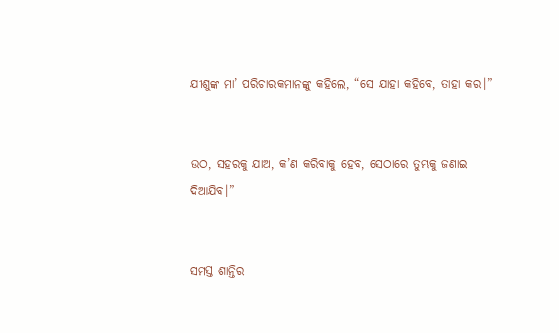ଯୀଶୁଙ୍କ ମା’ ପରିଚାରକମାନଙ୍କୁ କହିଲେ, “ସେ ଯାହା କହିବେ, ତାହା କର।”


ଉଠ, ସହରକୁ ଯାଅ, କ’ଣ କରିବାକୁ ହେବ, ସେଠାରେ ତୁମ୍ଭକୁ ଜଣାଇ ଦିଆଯିବ।”


ସମସ୍ତ ଶାନ୍ତିର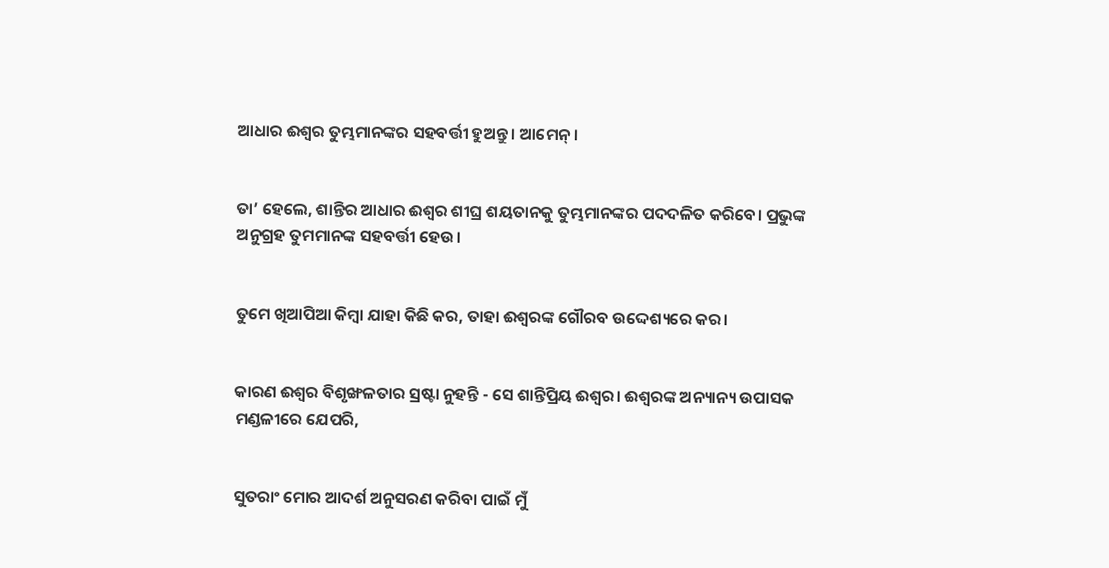ଆଧାର ଈଶ୍ୱର ତୁମ୍ଭମାନଙ୍କର ସହବର୍ତ୍ତୀ ହୁଅନ୍ତୁ। ଆମେନ୍।


ତା’ ହେଲେ, ଶାନ୍ତିର ଆଧାର ଈଶ୍ୱର ଶୀଘ୍ର ଶୟତାନକୁ ତୁମ୍ଭମାନଙ୍କର ପଦଦଳିତ କରିବେ। ପ୍ରଭୁଙ୍କ ଅନୁଗ୍ରହ ତୁମମାନଙ୍କ ସହବର୍ତ୍ତୀ ହେଉ।


ତୁମେ ଖିଆପିଆ କିମ୍ବା ଯାହା କିଛି କର, ତାହା ଈଶ୍ୱରଙ୍କ ଗୌରବ ଉଦ୍ଦେଶ୍ୟରେ କର।


କାରଣ ଈଶ୍ୱର ବିଶୃଙ୍ଖଳତାର ସ୍ରଷ୍ଟା ନୁହନ୍ତି - ସେ ଶାନ୍ତିପ୍ରିୟ ଈଶ୍ୱର। ଈଶ୍ୱରଙ୍କ ଅନ୍ୟାନ୍ୟ ଉପାସକ ମଣ୍ଡଳୀରେ ଯେପରି,


ସୁତରାଂ ମୋର ଆଦର୍ଶ ଅନୁସରଣ କରିବା ପାଇଁ ମୁଁ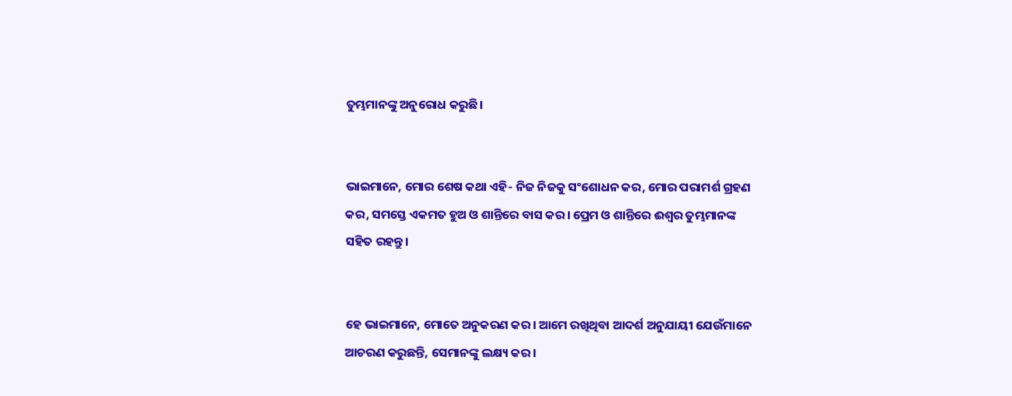ତୁମ୍ଭମାନଙ୍କୁ ଅନୁରୋଧ କରୁଛି।


ଭାଇମାନେ, ମୋର ଶେଷ କଥା ଏହି- ନିଜ ନିଜକୁ ସଂଶୋଧନ କର, ମୋର ପରାମର୍ଶ ଗ୍ରହଣ କର, ସମସ୍ତେ ଏକମତ ହୁଅ ଓ ଶାନ୍ତିରେ ବାସ କର। ପ୍ରେମ ଓ ଶାନ୍ତିରେ ଈଶ୍ୱର ତୁମ୍ଭମାନଙ୍କ ସହିତ ରହନ୍ତୁ।


ହେ ଭାଇମାନେ, ମୋତେ ଅନୁକରଣ କର। ଆମେ ରଖିଥିବା ଆଦର୍ଶ ଅନୁଯାୟୀ ଯେଉଁମାନେ ଆଚରଣ କରୁଛନ୍ତି, ସେମାନଙ୍କୁ ଲକ୍ଷ୍ୟ କର।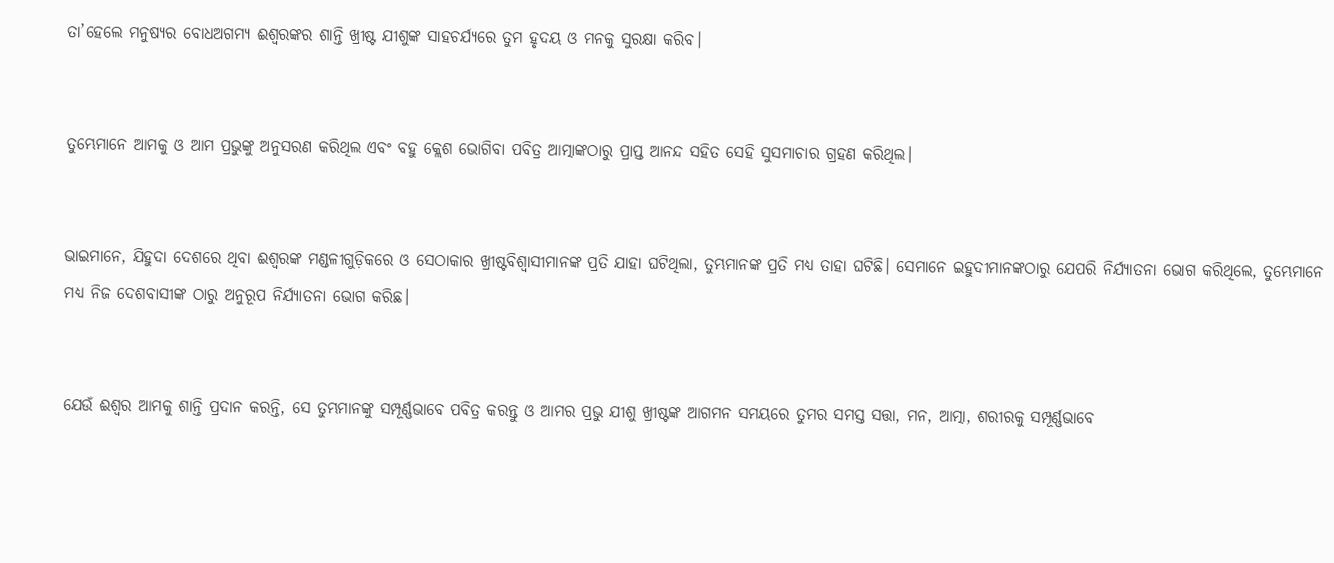ତା’ହେଲେ ମନୁଷ୍ୟର ବୋଧଅଗମ୍ୟ ଈଶ୍ୱରଙ୍କର ଶାନ୍ତି ଖ୍ରୀଷ୍ଟ ଯୀଶୁଙ୍କ ସାହଚର୍ଯ୍ୟରେ ତୁମ ହୃଦୟ ଓ ମନକୁ ସୁରକ୍ଷା କରିବ।


ତୁମ୍ଭେମାନେ ଆମକୁ ଓ ଆମ ପ୍ରଭୁଙ୍କୁ ଅନୁସରଣ କରିଥିଲ ଏବଂ ବହୁ କ୍ଲେଶ ଭୋଗିବା ପବିତ୍ର ଆତ୍ମାଙ୍କଠାରୁ ପ୍ରାପ୍ତ ଆନନ୍ଦ ସହିତ ସେହି ସୁସମାଚାର ଗ୍ରହଣ କରିଥିଲ।


ଭାଇମାନେ, ଯିହୁଦା ଦେଶରେ ଥିବା ଈଶ୍ୱରଙ୍କ ମଣ୍ଡଳୀଗୁଡ଼ିକରେ ଓ ସେଠାକାର ଖ୍ରୀଷ୍ଟବିଶ୍ୱାସୀମାନଙ୍କ ପ୍ରତି ଯାହା ଘଟିଥିଲା, ତୁମ୍ଭମାନଙ୍କ ପ୍ରତି ମଧ୍ୟ ତାହା ଘଟିଛି। ସେମାନେ ଇହୁଦୀମାନଙ୍କଠାରୁ ଯେପରି ନିର୍ଯ୍ୟାତନା ଭୋଗ କରିଥିଲେ, ତୁମ୍ଭେମାନେ ମଧ୍ୟ ନିଜ ଦେଶବାସୀଙ୍କ ଠାରୁ ଅନୁରୂପ ନିର୍ଯ୍ୟାତନା ଭୋଗ କରିଛ।


ଯେଉଁ ଈଶ୍ୱର ଆମକୁ ଶାନ୍ତି ପ୍ରଦାନ କରନ୍ତି, ସେ ତୁମ୍ଭମାନଙ୍କୁ ସମ୍ପୂର୍ଣ୍ଣଭାବେ ପବିତ୍ର କରନ୍ତୁ ଓ ଆମର ପ୍ରଭୁ ଯୀଶୁ ଖ୍ରୀଷ୍ଟଙ୍କ ଆଗମନ ସମୟରେ ତୁମର ସମସ୍ତ ସତ୍ତା, ମନ, ଆତ୍ମା, ଶରୀରକୁ ସମ୍ପୂର୍ଣ୍ଣଭାବେ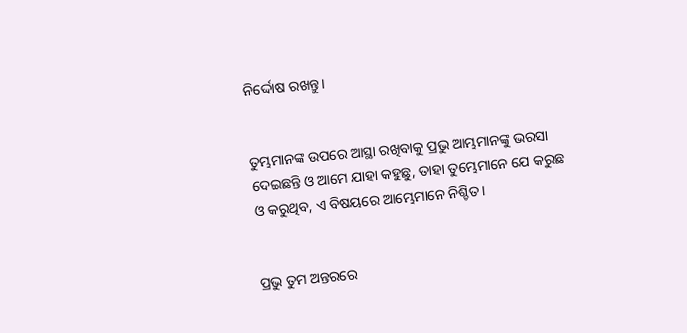ନିର୍ଦ୍ଦୋଷ ରଖନ୍ତୁ।


ତୁମ୍ଭମାନଙ୍କ ଉପରେ ଆସ୍ଥା ରଖିବାକୁ ପ୍ରଭୁ ଆମ୍ଭମାନଙ୍କୁ ଭରସା ଦେଇଛନ୍ତି ଓ ଆମେ ଯାହା କହୁଛୁ, ତାହା ତୁମ୍ଭେମାନେ ଯେ କରୁଛ ଓ କରୁଥିବ, ଏ ବିଷୟରେ ଆମ୍ଭେମାନେ ନିଶ୍ଚିତ।


ପ୍ରଭୁ ତୁମ ଅନ୍ତରରେ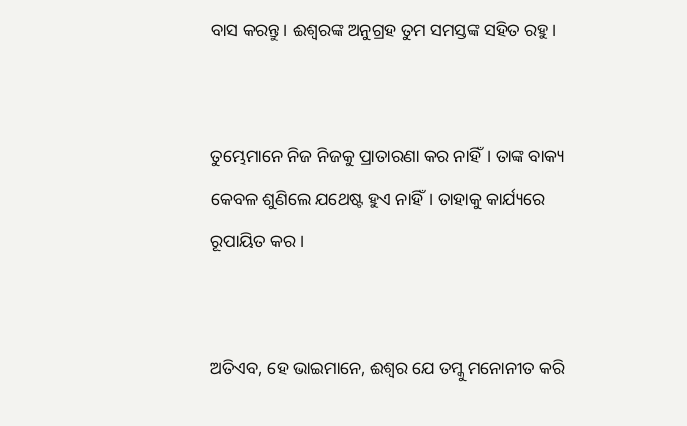ବାସ କରନ୍ତୁ। ଈଶ୍ୱରଙ୍କ ଅନୁଗ୍ରହ ତୁମ ସମସ୍ତଙ୍କ ସହିତ ରହୁ।


ତୁମ୍ଭେମାନେ ନିଜ ନିଜକୁ ପ୍ରାତାରଣା କର ନାହିଁ। ତାଙ୍କ ବାକ୍ୟ କେବଳ ଶୁଣିଲେ ଯଥେଷ୍ଟ ହୁଏ ନାହିଁ। ତାହାକୁ କାର୍ଯ୍ୟରେ ରୂପାୟିତ କର।


ଅତିଏବ, ହେ ଭାଇମାନେ, ଈଶ୍ୱର ଯେ ତମ୍କୁ ମନୋନୀତ କରି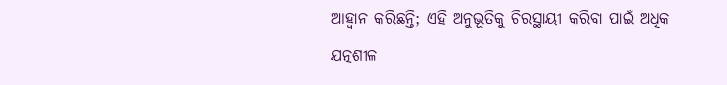ଆହ୍ୱାନ କରିଛନ୍ତି; ଏହି ଅନୁଭୂତିକୁ ଚିରସ୍ଥାୟୀ କରିବା ପାଇଁ ଅଧିକ ଯତ୍ନଶୀଳ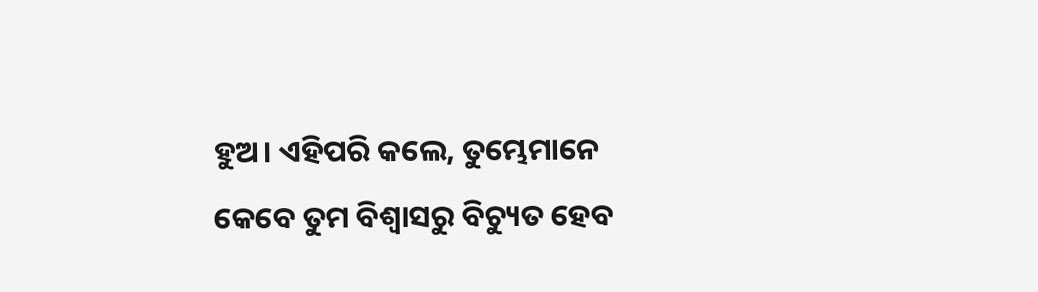ହୁଅ। ଏହିପରି କଲେ, ତୁମ୍ଭେମାନେ କେବେ ତୁମ ବିଶ୍ୱାସରୁ ବିଚ୍ୟୁତ ହେବ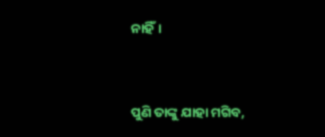ନାହିଁ।


ପୁଣି ତାଙ୍କୁ ଯାହା ମଗିବ,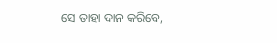ସେ ତାହା ଦାନ କରିବେ,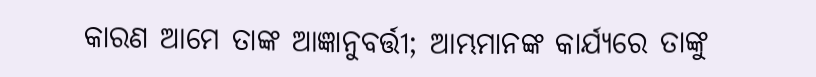କାରଣ ଆମେ ତାଙ୍କ ଆଜ୍ଞାନୁବର୍ତ୍ତୀ; ଆମ୍ଭମାନଙ୍କ କାର୍ଯ୍ୟରେ ତାଙ୍କୁ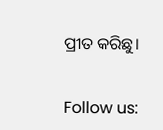ପ୍ରୀତ କରିଛୁ।


Follow us: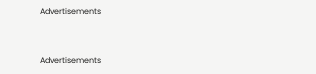Advertisements


Advertisements